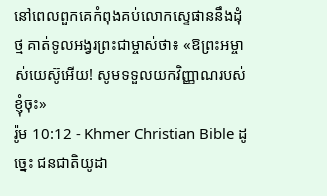នៅពេលពួកគេកំពុងគប់លោកស្ទេផាននឹងដុំថ្ម គាត់ទូលអង្វរព្រះជាម្ចាស់ថា៖ «ឱព្រះអម្ចាស់យេស៊ូអើយ! សូមទទួលយកវិញ្ញាណរបស់ខ្ញុំចុះ»
រ៉ូម 10:12 - Khmer Christian Bible ដូច្នេះ ជនជាតិយូដា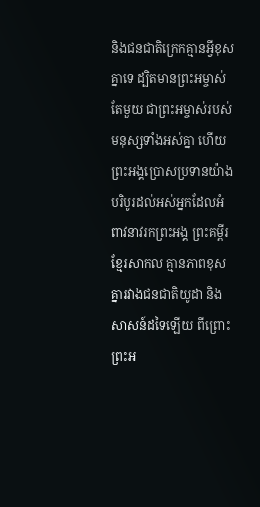និងជនជាតិក្រេកគ្មានអ្វីខុសគ្នាទេ ដ្បិតមានព្រះអម្ចាស់តែមួយ ជាព្រះអម្ចាស់របស់មនុស្សទាំងអស់គ្នា ហើយព្រះអង្គប្រោសប្រទានយ៉ាងបរិបូរដល់អស់អ្នកដែលអំពាវនាវរកព្រះអង្គ ព្រះគម្ពីរខ្មែរសាកល គ្មានភាពខុសគ្នារវាងជនជាតិយូដា និងសាសន៍ដទៃឡើយ ពីព្រោះព្រះអ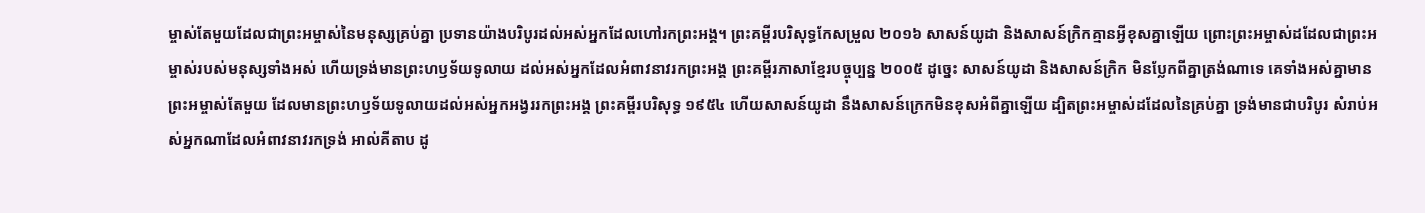ម្ចាស់តែមួយដែលជាព្រះអម្ចាស់នៃមនុស្សគ្រប់គ្នា ប្រទានយ៉ាងបរិបូរដល់អស់អ្នកដែលហៅរកព្រះអង្គ។ ព្រះគម្ពីរបរិសុទ្ធកែសម្រួល ២០១៦ សាសន៍យូដា និងសាសន៍ក្រិកគ្មានអ្វីខុសគ្នាឡើយ ព្រោះព្រះអម្ចាស់ដដែលជាព្រះអម្ចាស់របស់មនុស្សទាំងអស់ ហើយទ្រង់មានព្រះហឫទ័យទូលាយ ដល់អស់អ្នកដែលអំពាវនាវរកព្រះអង្គ ព្រះគម្ពីរភាសាខ្មែរបច្ចុប្បន្ន ២០០៥ ដូច្នេះ សាសន៍យូដា និងសាសន៍ក្រិក មិនប្លែកពីគ្នាត្រង់ណាទេ គេទាំងអស់គ្នាមានព្រះអម្ចាស់តែមួយ ដែលមានព្រះហឫទ័យទូលាយដល់អស់អ្នកអង្វររកព្រះអង្គ ព្រះគម្ពីរបរិសុទ្ធ ១៩៥៤ ហើយសាសន៍យូដា នឹងសាសន៍ក្រេកមិនខុសអំពីគ្នាឡើយ ដ្បិតព្រះអម្ចាស់ដដែលនៃគ្រប់គ្នា ទ្រង់មានជាបរិបូរ សំរាប់អស់អ្នកណាដែលអំពាវនាវរកទ្រង់ អាល់គីតាប ដូ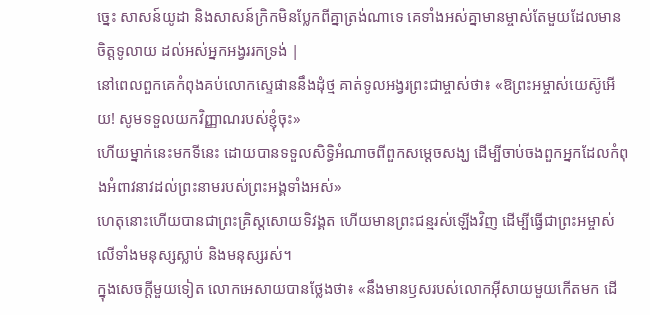ច្នេះ សាសន៍យូដា និងសាសន៍ក្រិកមិនប្លែកពីគ្នាត្រង់ណាទេ គេទាំងអស់គ្នាមានម្ចាស់តែមួយដែលមានចិត្តទូលាយ ដល់អស់អ្នកអង្វររកទ្រង់ |
នៅពេលពួកគេកំពុងគប់លោកស្ទេផាននឹងដុំថ្ម គាត់ទូលអង្វរព្រះជាម្ចាស់ថា៖ «ឱព្រះអម្ចាស់យេស៊ូអើយ! សូមទទួលយកវិញ្ញាណរបស់ខ្ញុំចុះ»
ហើយម្នាក់នេះមកទីនេះ ដោយបានទទួលសិទ្ធិអំណាចពីពួកសម្ដេចសង្ឃ ដើម្បីចាប់ចងពួកអ្នកដែលកំពុងអំពាវនាវដល់ព្រះនាមរបស់ព្រះអង្គទាំងអស់»
ហេតុនោះហើយបានជាព្រះគ្រិស្ដសោយទិវង្គត ហើយមានព្រះជន្មរស់ឡើងវិញ ដើម្បីធ្វើជាព្រះអម្ចាស់លើទាំងមនុស្សស្លាប់ និងមនុស្សរស់។
ក្នុងសេចក្ដីមួយទៀត លោកអេសាយបានថ្លែងថា៖ «នឹងមានឫសរបស់លោកអ៊ីសាយមួយកើតមក ដើ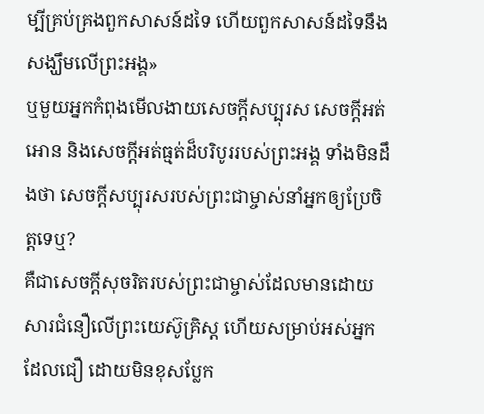ម្បីគ្រប់គ្រងពួកសាសន៍ដទៃ ហើយពួកសាសន៍ដទៃនឹងសង្ឃឹមលើព្រះអង្គ»
ឬមួយអ្នកកំពុងមើលងាយសេចក្ដីសប្បុរស សេចក្ដីអត់អោន និងសេចក្ដីអត់ធ្មត់ដ៏បរិបូររបស់ព្រះអង្គ ទាំងមិនដឹងថា សេចក្ដីសប្បុរសរបស់ព្រះជាម្ចាស់នាំអ្នកឲ្យប្រែចិត្តទេឬ?
គឺជាសេចក្ដីសុចរិតរបស់ព្រះជាម្ចាស់ដែលមានដោយសារជំនឿលើព្រះយេស៊ូគ្រិស្ដ ហើយសម្រាប់អស់អ្នកដែលជឿ ដោយមិនខុសប្លែក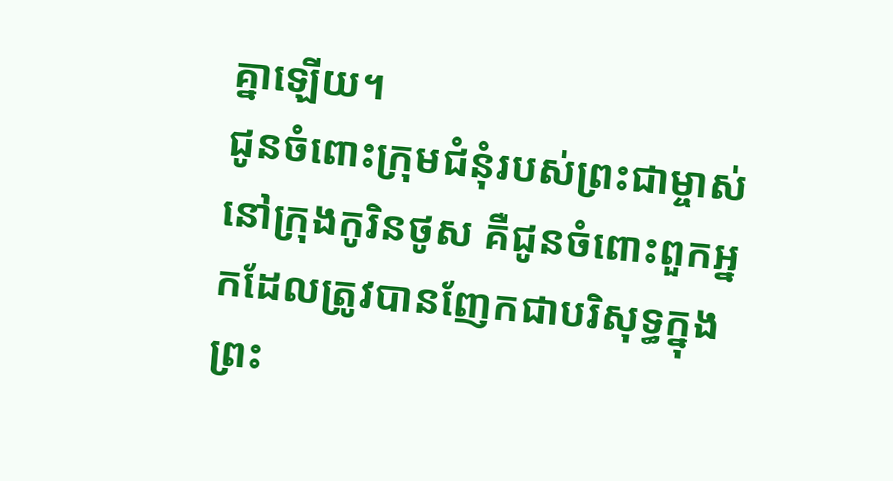គ្នាឡើយ។
ជូនចំពោះក្រុមជំនុំរបស់ព្រះជាម្ចាស់នៅក្រុងកូរិនថូស គឺជូនចំពោះពួកអ្នកដែលត្រូវបានញែកជាបរិសុទ្ធក្នុងព្រះ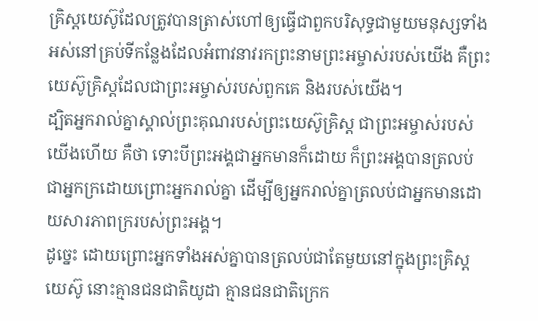គ្រិស្ដយេស៊ូដែលត្រូវបានត្រាស់ហៅឲ្យធ្វើជាពួកបរិសុទ្ធជាមួយមនុស្សទាំងអស់នៅគ្រប់ទីកន្លែងដែលអំពាវនាវរកព្រះនាមព្រះអម្ចាស់របស់យើង គឺព្រះយេស៊ូគ្រិស្ដដែលជាព្រះអម្ចាស់របស់ពួកគេ និងរបស់យើង។
ដ្បិតអ្នករាល់គ្នាស្គាល់ព្រះគុណរបស់ព្រះយេស៊ូគ្រិស្ដ ជាព្រះអម្ចាស់របស់យើងហើយ គឺថា ទោះបីព្រះអង្គជាអ្នកមានក៏ដោយ ក៏ព្រះអង្គបានត្រលប់ជាអ្នកក្រដោយព្រោះអ្នករាល់គ្នា ដើម្បីឲ្យអ្នករាល់គ្នាត្រលប់ជាអ្នកមានដោយសារភាពក្ររបស់ព្រះអង្គ។
ដូច្នេះ ដោយព្រោះអ្នកទាំងអស់គ្នាបានត្រលប់ជាតែមួយនៅក្នុងព្រះគ្រិស្ដយេស៊ូ នោះគ្មានជនជាតិយូដា គ្មានជនជាតិក្រេក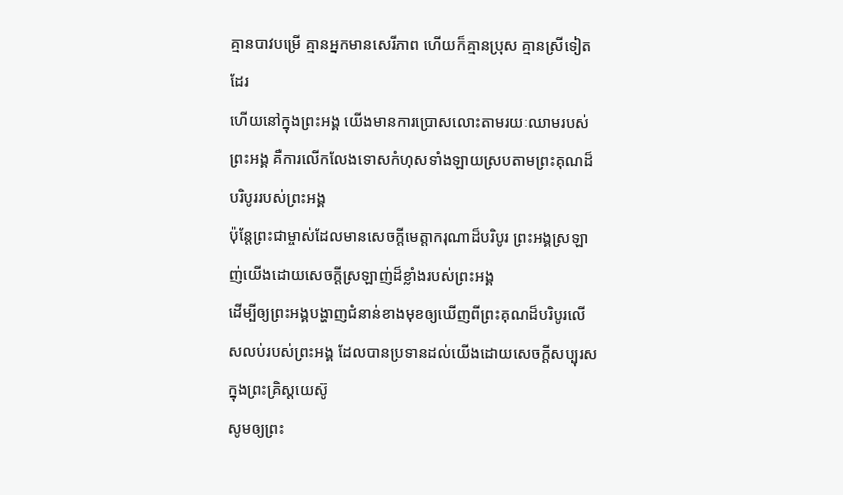គ្មានបាវបម្រើ គ្មានអ្នកមានសេរីភាព ហើយក៏គ្មានប្រុស គ្មានស្រីទៀតដែរ
ហើយនៅក្នុងព្រះអង្គ យើងមានការប្រោសលោះតាមរយៈឈាមរបស់ព្រះអង្គ គឺការលើកលែងទោសកំហុសទាំងឡាយស្របតាមព្រះគុណដ៏បរិបូររបស់ព្រះអង្គ
ប៉ុន្ដែព្រះជាម្ចាស់ដែលមានសេចក្ដីមេត្តាករុណាដ៏បរិបូរ ព្រះអង្គស្រឡាញ់យើងដោយសេចក្ដីស្រឡាញ់ដ៏ខ្លាំងរបស់ព្រះអង្គ
ដើម្បីឲ្យព្រះអង្គបង្ហាញជំនាន់ខាងមុខឲ្យឃើញពីព្រះគុណដ៏បរិបូរលើសលប់របស់ព្រះអង្គ ដែលបានប្រទានដល់យើងដោយសេចក្ដីសប្បុរសក្នុងព្រះគ្រិស្ដយេស៊ូ
សូមឲ្យព្រះ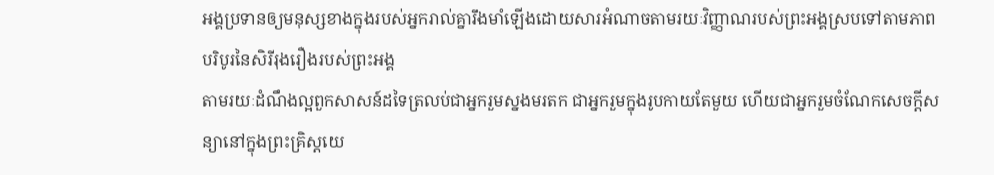អង្គប្រទានឲ្យមនុស្សខាងក្នុងរបស់អ្នករាល់គ្នារឹងមាំឡើងដោយសារអំណាចតាមរយៈវិញ្ញាណរបស់ព្រះអង្គស្របទៅតាមភាពបរិបូរនៃសិរីរុងរឿងរបស់ព្រះអង្គ
តាមរយៈដំណឹងល្អពួកសាសន៍ដទៃត្រលប់ជាអ្នករួមស្នងមរតក ជាអ្នករួមក្នុងរូបកាយតែមួយ ហើយជាអ្នករួមចំណែកសេចក្ដីសន្យានៅក្នុងព្រះគ្រិស្ដយេ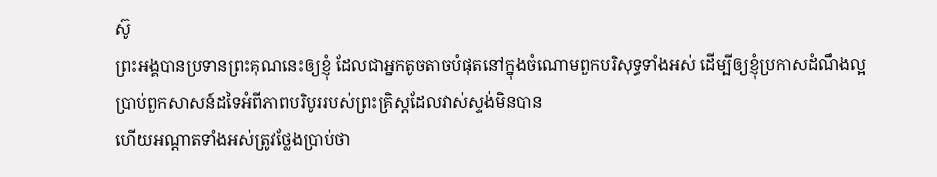ស៊ូ
ព្រះអង្គបានប្រទានព្រះគុណនេះឲ្យខ្ញុំ ដែលជាអ្នកតូចតាចបំផុតនៅក្នុងចំណោមពួកបរិសុទ្ធទាំងអស់ ដើម្បីឲ្យខ្ញុំប្រកាសដំណឹងល្អប្រាប់ពួកសាសន៍ដទៃអំពីភាពបរិបូររបស់ព្រះគ្រិស្ដដែលវាស់ស្ទង់មិនបាន
ហើយអណ្ដាតទាំងអស់ត្រូវថ្លែងប្រាប់ថា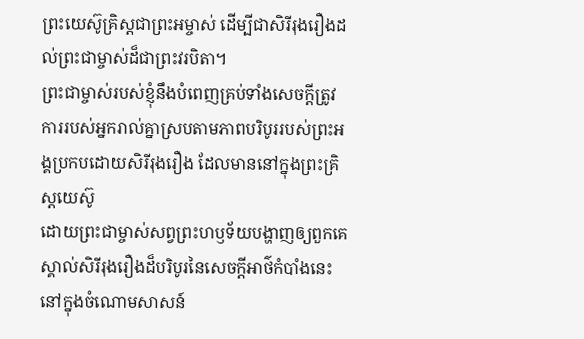ព្រះយេស៊ូគ្រិស្ដជាព្រះអម្ចាស់ ដើម្បីជាសិរីរុងរឿងដល់ព្រះជាម្ចាស់ដ៏ជាព្រះវរបិតា។
ព្រះជាម្ចាស់របស់ខ្ញុំនឹងបំពេញគ្រប់ទាំងសេចក្ដីត្រូវការរបស់អ្នករាល់គ្នាស្របតាមភាពបរិបូររបស់ព្រះអង្គប្រកបដោយសិរីរុងរឿង ដែលមាននៅក្នុងព្រះគ្រិស្ដយេស៊ូ
ដោយព្រះជាម្ចាស់សព្វព្រះហឫទ័យបង្ហាញឲ្យពួកគេស្គាល់សិរីរុងរឿងដ៏បរិបូរនៃសេចក្ដីអាថ៌កំបាំងនេះនៅក្នុងចំណោមសាសន៍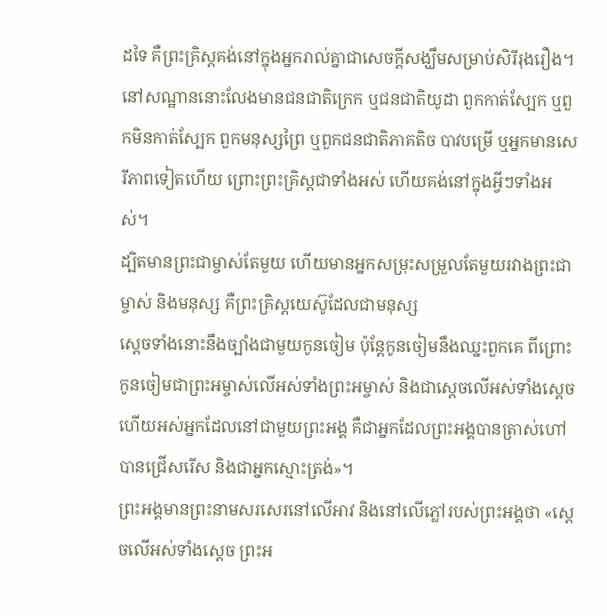ដទៃ គឺព្រះគ្រិស្ដគង់នៅក្នុងអ្នករាល់គ្នាជាសេចក្ដីសង្ឃឹមសម្រាប់សិរីរុងរឿង។
នៅសណ្ឋាននោះលែងមានជនជាតិក្រេក ឬជនជាតិយូដា ពួកកាត់ស្បែក ឬពួកមិនកាត់ស្បែក ពួកមនុស្សព្រៃ ឬពួកជនជាតិភាគតិច បាវបម្រើ ឬអ្នកមានសេរីភាពទៀតហើយ ព្រោះព្រះគ្រិស្ដជាទាំងអស់ ហើយគង់នៅក្នុងអ្វីៗទាំងអស់។
ដ្បិតមានព្រះជាម្ចាស់តែមួយ ហើយមានអ្នកសម្រុះសម្រួលតែមួយរវាងព្រះជាម្ចាស់ និងមនុស្ស គឺព្រះគ្រិស្ដយេស៊ូដែលជាមនុស្ស
ស្ដេចទាំងនោះនឹងច្បាំងជាមួយកូនចៀម ប៉ុន្ដែកូនចៀមនឹងឈ្នះពួកគេ ពីព្រោះកូនចៀមជាព្រះអម្ចាស់លើអស់ទាំងព្រះអម្ចាស់ និងជាស្ដេចលើអស់ទាំងស្ដេច ហើយអស់អ្នកដែលនៅជាមួយព្រះអង្គ គឺជាអ្នកដែលព្រះអង្គបានត្រាស់ហៅ បានជ្រើសរើស និងជាអ្នកស្មោះត្រង់»។
ព្រះអង្គមានព្រះនាមសរសេរនៅលើអាវ និងនៅលើភ្លៅរបស់ព្រះអង្គថា «ស្ដេចលើអស់ទាំងស្ដេច ព្រះអ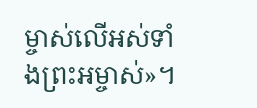ម្ចាស់លើអស់ទាំងព្រះអម្ចាស់»។